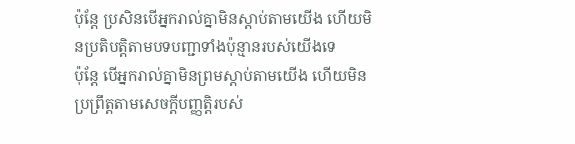ប៉ុន្តែ ប្រសិនបើអ្នករាល់គ្នាមិនស្តាប់តាមយើង ហើយមិនប្រតិបត្តិតាមបទបញ្ជាទាំងប៉ុន្មានរបស់យើងទេ
ប៉ុន្តែ បើអ្នករាល់គ្នាមិនព្រមស្តាប់តាមយើង ហើយមិនប្រព្រឹត្តតាមសេចក្ដីបញ្ញត្តិរបស់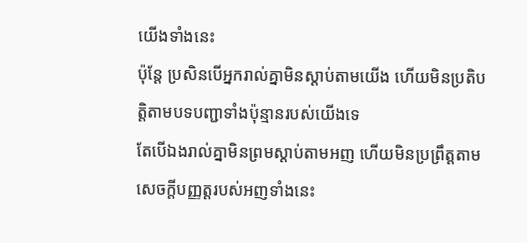យើងទាំងនេះ
ប៉ុន្តែ ប្រសិនបើអ្នករាល់គ្នាមិនស្ដាប់តាមយើង ហើយមិនប្រតិបត្តិតាមបទបញ្ជាទាំងប៉ុន្មានរបស់យើងទេ
តែបើឯងរាល់គ្នាមិនព្រមស្តាប់តាមអញ ហើយមិនប្រព្រឹត្តតាមសេចក្ដីបញ្ញត្តរបស់អញទាំងនេះ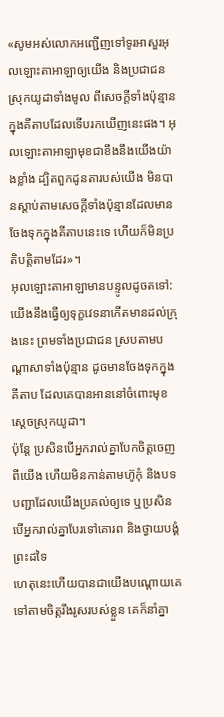«សូមអស់លោកអញ្ជើញទៅទូរអាសួរអុលឡោះតាអាឡាឲ្យយើង និងប្រជាជនស្រុកយូដាទាំងមូល ពីសេចក្តីទាំងប៉ុន្មានក្នុងគីតាបដែលទើបរកឃើញនេះផង។ អុលឡោះតាអាឡាមុខជាខឹងនឹងយើងយ៉ាងខ្លាំង ដ្បិតពួកដូនតារបស់យើង មិនបានស្តាប់តាមសេចក្តីទាំងប៉ុន្មានដែលមានចែងទុកក្នុងគីតាបនេះទេ ហើយក៏មិនប្រតិបត្តិតាមដែរ»។
អុលឡោះតាអាឡាមានបន្ទូលដូចតទៅ: យើងនឹងធ្វើឲ្យទុក្ខវេទនាកើតមានដល់ក្រុងនេះ ព្រមទាំងប្រជាជន ស្របតាមបណ្តាសាទាំងប៉ុន្មាន ដូចមានចែងទុកក្នុងគីតាប ដែលគេបានអាននៅចំពោះមុខស្តេចស្រុកយូដា។
ប៉ុន្តែ ប្រសិនបើអ្នករាល់គ្នាបែកចិត្តចេញពីយើង ហើយមិនកាន់តាមហ៊ូកុំ និងបទបញ្ជាដែលយើងប្រគល់ឲ្យទេ ឬប្រសិនបើអ្នករាល់គ្នាបែរទៅគោរព និងថ្វាយបង្គំព្រះដទៃ
ហេតុនេះហើយបានជាយើងបណ្ដោយគេ ទៅតាមចិត្តរឹងរូសរបស់ខ្លួន គេក៏នាំគ្នា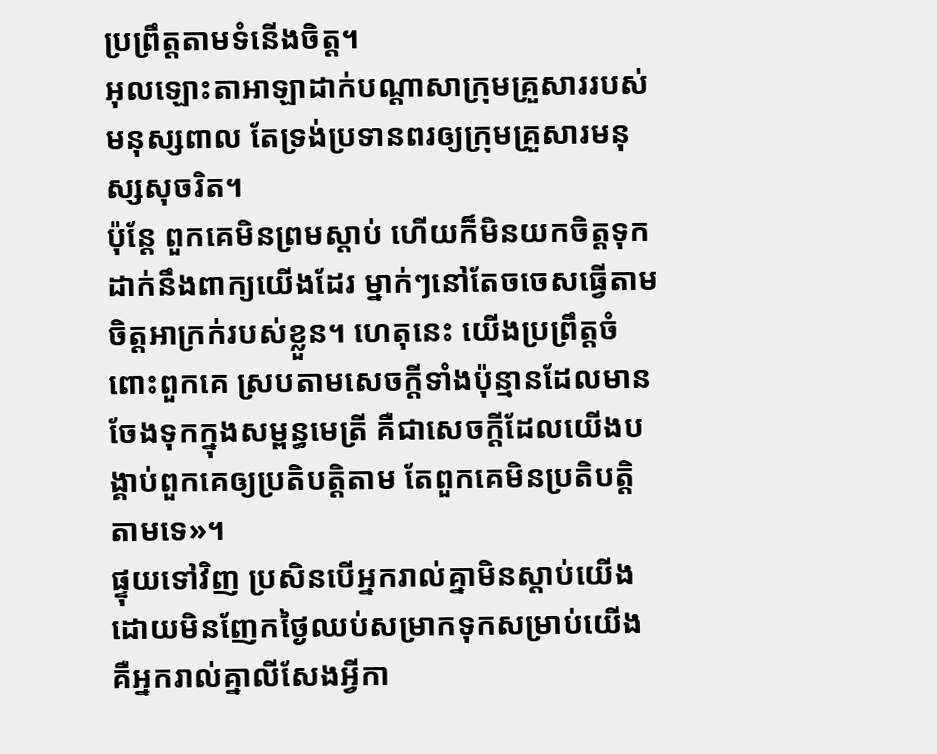ប្រព្រឹត្តតាមទំនើងចិត្ត។
អុលឡោះតាអាឡាដាក់បណ្ដាសាក្រុមគ្រួសាររបស់មនុស្សពាល តែទ្រង់ប្រទានពរឲ្យក្រុមគ្រួសារមនុស្សសុចរិត។
ប៉ុន្តែ ពួកគេមិនព្រមស្ដាប់ ហើយក៏មិនយកចិត្តទុកដាក់នឹងពាក្យយើងដែរ ម្នាក់ៗនៅតែចចេសធ្វើតាមចិត្តអាក្រក់របស់ខ្លួន។ ហេតុនេះ យើងប្រព្រឹត្តចំពោះពួកគេ ស្របតាមសេចក្ដីទាំងប៉ុន្មានដែលមានចែងទុកក្នុងសម្ពន្ធមេត្រី គឺជាសេចក្ដីដែលយើងបង្គាប់ពួកគេឲ្យប្រតិបត្តិតាម តែពួកគេមិនប្រតិបត្តិតាមទេ»។
ផ្ទុយទៅវិញ ប្រសិនបើអ្នករាល់គ្នាមិនស្ដាប់យើង ដោយមិនញែកថ្ងៃឈប់សម្រាកទុកសម្រាប់យើង គឺអ្នករាល់គ្នាលីសែងអ្វីកា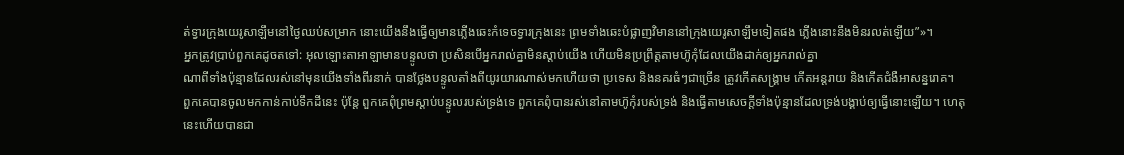ត់ទ្វារក្រុងយេរូសាឡឹមនៅថ្ងៃឈប់សម្រាក នោះយើងនឹងធ្វើឲ្យមានភ្លើងឆេះកំទេចទ្វារក្រុងនេះ ព្រមទាំងឆេះបំផ្លាញវិមាននៅក្រុងយេរូសាឡឹមទៀតផង ភ្លើងនោះនឹងមិនរលត់ឡើយ”»។
អ្នកត្រូវប្រាប់ពួកគេដូចតទៅ: អុលឡោះតាអាឡាមានបន្ទូលថា ប្រសិនបើអ្នករាល់គ្នាមិនស្ដាប់យើង ហើយមិនប្រព្រឹត្តតាមហ៊ូកុំដែលយើងដាក់ឲ្យអ្នករាល់គ្នា
ណាពីទាំងប៉ុន្មានដែលរស់នៅមុនយើងទាំងពីរនាក់ បានថ្លែងបន្ទូលតាំងពីយូរយារណាស់មកហើយថា ប្រទេស និងនគរធំៗជាច្រើន ត្រូវកើតសង្គ្រាម កើតអន្តរាយ និងកើតជំងឺអាសន្នរោគ។
ពួកគេបានចូលមកកាន់កាប់ទឹកដីនេះ ប៉ុន្តែ ពួកគេពុំព្រមស្ដាប់បន្ទូលរបស់ទ្រង់ទេ ពួកគេពុំបានរស់នៅតាមហ៊ូកុំរបស់ទ្រង់ និងធ្វើតាមសេចក្ដីទាំងប៉ុន្មានដែលទ្រង់បង្គាប់ឲ្យធ្វើនោះឡើយ។ ហេតុនេះហើយបានជា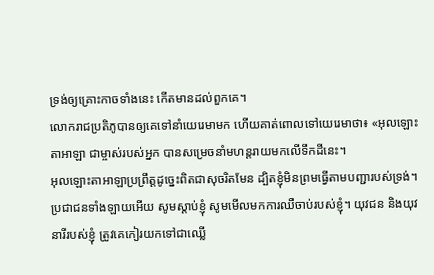ទ្រង់ឲ្យគ្រោះកាចទាំងនេះ កើតមានដល់ពួកគេ។
លោករាជប្រតិភូបានឲ្យគេទៅនាំយេរេមាមក ហើយគាត់ពោលទៅយេរេមាថា៖ «អុលឡោះតាអាឡា ជាម្ចាស់របស់អ្នក បានសម្រេចនាំមហន្តរាយមកលើទឹកដីនេះ។
អុលឡោះតាអាឡាប្រព្រឹត្តដូច្នេះពិតជាសុចរិតមែន ដ្បិតខ្ញុំមិនព្រមធ្វើតាមបញ្ជារបស់ទ្រង់។ ប្រជាជនទាំងឡាយអើយ សូមស្ដាប់ខ្ញុំ សូមមើលមកការឈឺចាប់របស់ខ្ញុំ។ យុវជន និងយុវនារីរបស់ខ្ញុំ ត្រូវគេកៀរយកទៅជាឈ្លើ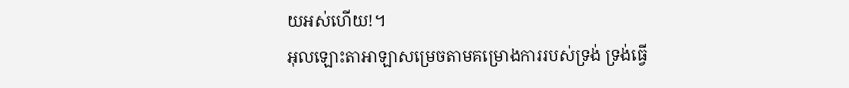យអស់ហើយ!។
អុលឡោះតាអាឡាសម្រេចតាមគម្រោងការរបស់ទ្រង់ ទ្រង់ធ្វើ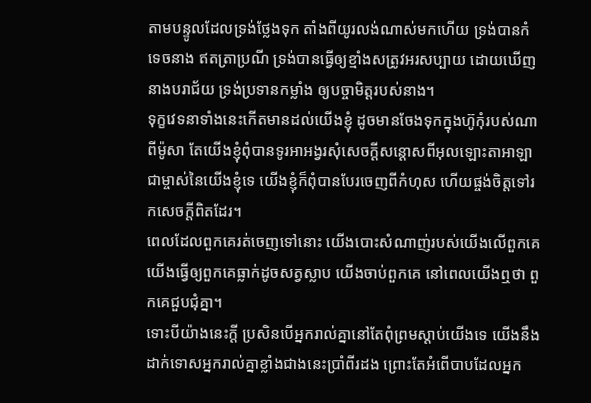តាមបន្ទូលដែលទ្រង់ថ្លែងទុក តាំងពីយូរលង់ណាស់មកហើយ ទ្រង់បានកំទេចនាង ឥតត្រាប្រណី ទ្រង់បានធ្វើឲ្យខ្មាំងសត្រូវអរសប្បាយ ដោយឃើញនាងបរាជ័យ ទ្រង់ប្រទានកម្លាំង ឲ្យបច្ចាមិត្តរបស់នាង។
ទុក្ខវេទនាទាំងនេះកើតមានដល់យើងខ្ញុំ ដូចមានចែងទុកក្នុងហ៊ូកុំរបស់ណាពីម៉ូសា តែយើងខ្ញុំពុំបានទូរអាអង្វរសុំសេចក្ដីសន្ដោសពីអុលឡោះតាអាឡា ជាម្ចាស់នៃយើងខ្ញុំទេ យើងខ្ញុំក៏ពុំបានបែរចេញពីកំហុស ហើយផ្ចង់ចិត្តទៅរកសេចក្ដីពិតដែរ។
ពេលដែលពួកគេរត់ចេញទៅនោះ យើងបោះសំណាញ់របស់យើងលើពួកគេ យើងធ្វើឲ្យពួកគេធ្លាក់ដូចសត្វស្លាប យើងចាប់ពួកគេ នៅពេលយើងឮថា ពួកគេជួបជុំគ្នា។
ទោះបីយ៉ាងនេះក្តី ប្រសិនបើអ្នករាល់គ្នានៅតែពុំព្រមស្តាប់យើងទេ យើងនឹងដាក់ទោសអ្នករាល់គ្នាខ្លាំងជាងនេះប្រាំពីរដង ព្រោះតែអំពើបាបដែលអ្នក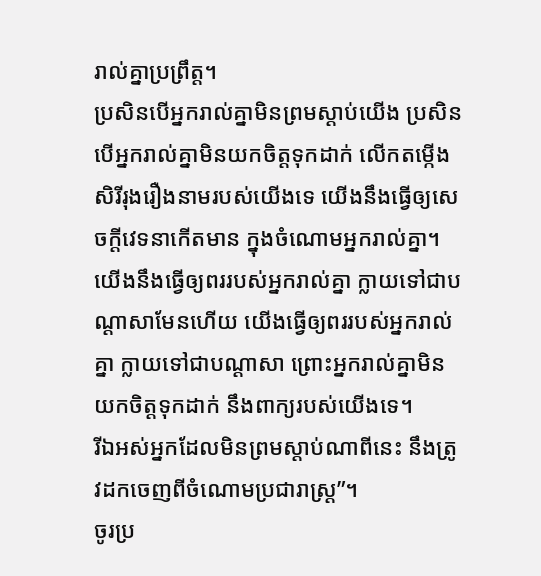រាល់គ្នាប្រព្រឹត្ត។
ប្រសិនបើអ្នករាល់គ្នាមិនព្រមស្ដាប់យើង ប្រសិនបើអ្នករាល់គ្នាមិនយកចិត្តទុកដាក់ លើកតម្កើងសិរីរុងរឿងនាមរបស់យើងទេ យើងនឹងធ្វើឲ្យសេចក្ដីវេទនាកើតមាន ក្នុងចំណោមអ្នករាល់គ្នា។ យើងនឹងធ្វើឲ្យពររបស់អ្នករាល់គ្នា ក្លាយទៅជាបណ្ដាសាមែនហើយ យើងធ្វើឲ្យពររបស់អ្នករាល់គ្នា ក្លាយទៅជាបណ្ដាសា ព្រោះអ្នករាល់គ្នាមិនយកចិត្តទុកដាក់ នឹងពាក្យរបស់យើងទេ។
រីឯអស់អ្នកដែលមិនព្រមស្ដាប់ណាពីនេះ នឹងត្រូវដកចេញពីចំណោមប្រជារាស្ដ្រ”។
ចូរប្រ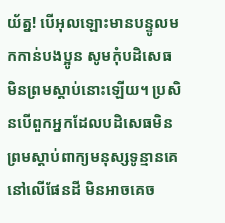យ័ត្ន! បើអុលឡោះមានបន្ទូលមកកាន់បងប្អូន សូមកុំបដិសេធមិនព្រមស្ដាប់នោះឡើយ។ ប្រសិនបើពួកអ្នកដែលបដិសេធមិនព្រមស្ដាប់ពាក្យមនុស្សទូន្មានគេនៅលើផែនដី មិនអាចគេច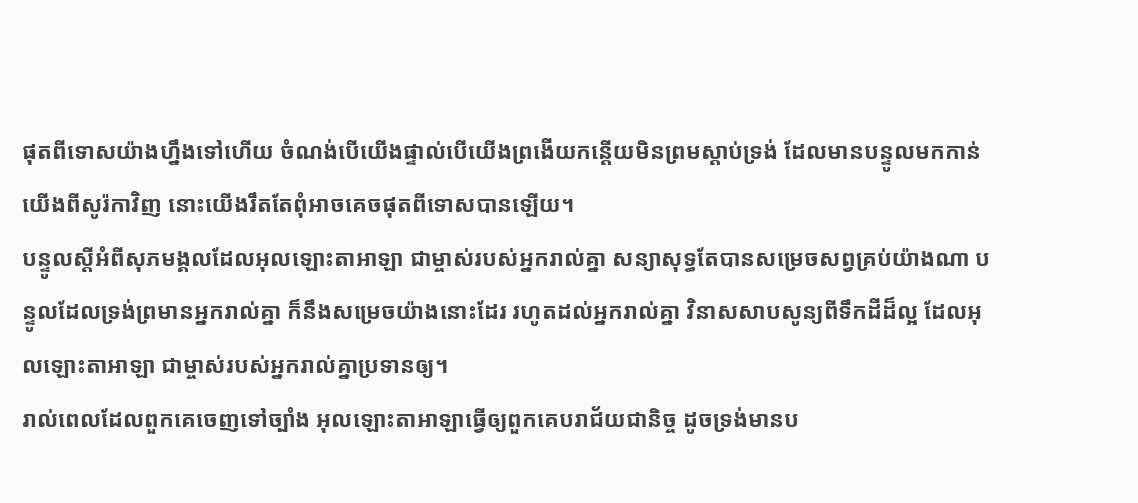ផុតពីទោសយ៉ាងហ្នឹងទៅហើយ ចំណង់បើយើងផ្ទាល់បើយើងព្រងើយកន្តើយមិនព្រមស្ដាប់ទ្រង់ ដែលមានបន្ទូលមកកាន់យើងពីសូរ៉កាវិញ នោះយើងរឹតតែពុំអាចគេចផុតពីទោសបានឡើយ។
បន្ទូលស្តីអំពីសុភមង្គលដែលអុលឡោះតាអាឡា ជាម្ចាស់របស់អ្នករាល់គ្នា សន្យាសុទ្ធតែបានសម្រេចសព្វគ្រប់យ៉ាងណា បន្ទូលដែលទ្រង់ព្រមានអ្នករាល់គ្នា ក៏នឹងសម្រេចយ៉ាងនោះដែរ រហូតដល់អ្នករាល់គ្នា វិនាសសាបសូន្យពីទឹកដីដ៏ល្អ ដែលអុលឡោះតាអាឡា ជាម្ចាស់របស់អ្នករាល់គ្នាប្រទានឲ្យ។
រាល់ពេលដែលពួកគេចេញទៅច្បាំង អុលឡោះតាអាឡាធ្វើឲ្យពួកគេបរាជ័យជានិច្ច ដូចទ្រង់មានប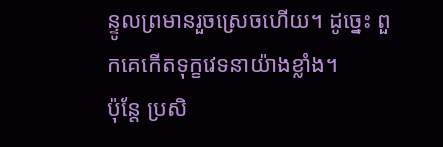ន្ទូលព្រមានរួចស្រេចហើយ។ ដូច្នេះ ពួកគេកើតទុក្ខវេទនាយ៉ាងខ្លាំង។
ប៉ុន្តែ ប្រសិ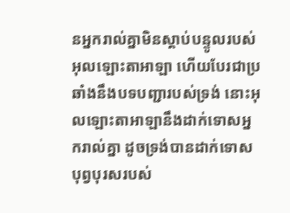នអ្នករាល់គ្នាមិនស្តាប់បន្ទូលរបស់អុលឡោះតាអាឡា ហើយបែរជាប្រឆាំងនឹងបទបញ្ជារបស់ទ្រង់ នោះអុលឡោះតាអាឡានឹងដាក់ទោសអ្នករាល់គ្នា ដូចទ្រង់បានដាក់ទោសបុព្វបុរសរបស់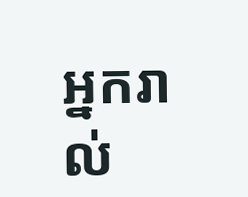អ្នករាល់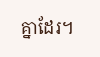គ្នាដែរ។